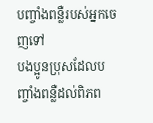បញ្ចាំងពន្លឺរបស់អ្នកចេញទៅ
បងប្អូនប្រុសដែលបញ្ចាំងពន្លឺដល់ពិភព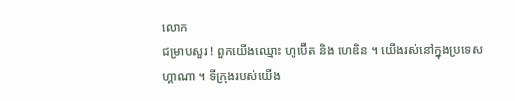លោក
ជម្រាបសួរ ! ពួកយើងឈ្មោះ ហូប៊ើត និង ហេឌិន ។ យើងរស់នៅក្នុងប្រទេសហ្គាណា ។ ទីក្រុងរបស់យើង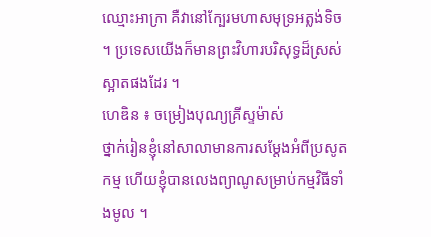ឈ្មោះអាក្រា គឺវានៅក្បែរមហាសមុទ្រអត្លង់ទិច ។ ប្រទេសយើងក៏មានព្រះវិហារបរិសុទ្ធដ៏ស្រស់ស្អាតផងដែរ ។
ហេឌិន ៖ ចម្រៀងបុណ្យគ្រីស្ទម៉ាស់
ថ្នាក់រៀនខ្ញុំនៅសាលាមានការសម្តែងអំពីប្រសូតកម្ម ហើយខ្ញុំបានលេងព្យាណូសម្រាប់កម្មវិធីទាំងមូល ។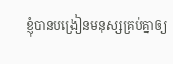ខ្ញុំបានបង្រៀនមនុស្សគ្រប់គ្នាឲ្យ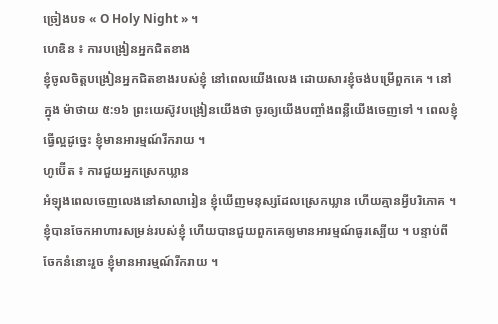ច្រៀងបទ « O Holy Night » ។
ហេឌិន ៖ ការបង្រៀនអ្នកជិតខាង
ខ្ញុំចូលចិត្តបង្រៀនអ្នកជិតខាងរបស់ខ្ញុំ នៅពេលយើងលេង ដោយសារខ្ញុំចង់បម្រើពួកគេ ។ នៅក្នុង ម៉ាថាយ ៥:១៦ ព្រះយេស៊ូវបង្រៀនយើងថា ចូរឲ្យយើងបញ្ចាំងពន្លឺយើងចេញទៅ ។ ពេលខ្ញុំធ្វើល្អដូច្នេះ ខ្ញុំមានអារម្មណ៍រីករាយ ។
ហូប៊ើត ៖ ការជួយអ្នកស្រេកឃ្លាន
អំឡុងពេលចេញលេងនៅសាលារៀន ខ្ញុំឃើញមនុស្សដែលស្រេកឃ្លាន ហើយគ្មានអ្វីបរិភោគ ។ ខ្ញុំបានចែកអាហារសម្រន់របស់ខ្ញុំ ហើយបានជួយពួកគេឲ្យមានអារម្មណ៍ធូរស្បើយ ។ បន្ទាប់ពីចែកនំនោះរួច ខ្ញុំមានអារម្មណ៍រីករាយ ។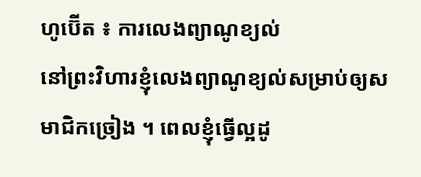ហូប៊ើត ៖ ការលេងព្យាណូខ្យល់
នៅព្រះវិហារខ្ញុំលេងព្យាណូខ្យល់សម្រាប់ឲ្យសមាជិកច្រៀង ។ ពេលខ្ញុំធ្វើល្អដូ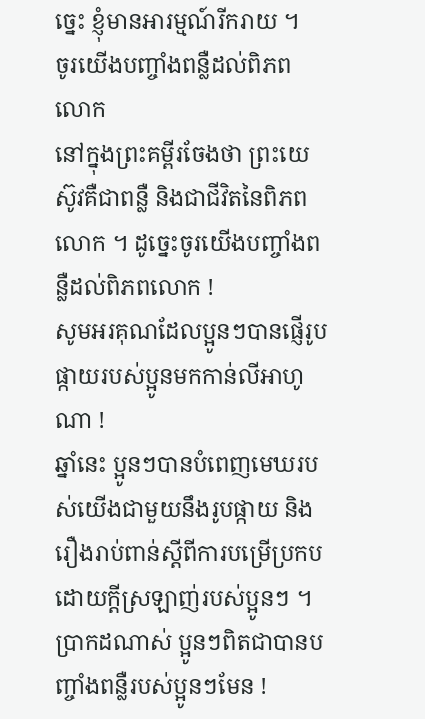ច្នេះ ខ្ញុំមានអារម្មណ៍រីករាយ ។
ចូរយើងបញ្ចាំងពន្លឺដល់ពិភពលោក
នៅក្នុងព្រះគម្ពីរចែងថា ព្រះយេស៊ូវគឺជាពន្លឺ និងជាជីវិតនៃពិភពលោក ។ ដូច្នេះចូរយើងបញ្ចាំងពន្លឺដល់ពិភពលោក !
សូមអរគុណដែលប្អូនៗបានផ្ញើរូបផ្កាយរបស់ប្អូនមកកាន់លីអាហូណា !
ឆ្នាំនេះ ប្អូនៗបានបំពេញមេឃរបស់យើងជាមួយនឹងរូបផ្កាយ និងរឿងរាប់ពាន់ស្តីពីការបម្រើប្រកបដោយក្តីស្រឡាញ់របស់ប្អូនៗ ។ ប្រាកដណាស់ ប្អូនៗពិតជាបានបញ្ចាំងពន្លឺរបស់ប្អូនៗមែន !